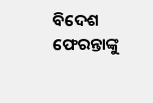ବିଦେଶ ଫେରନ୍ତାଙ୍କୁ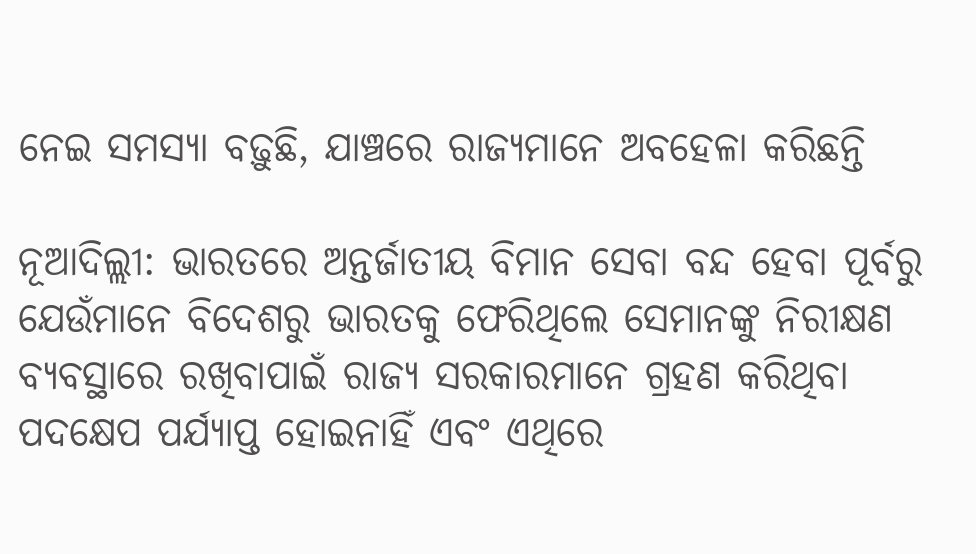ନେଇ ସମସ୍ୟା ବଢ଼ୁଛି, ଯାଞ୍ଚରେ ରାଜ୍ୟମାନେ ଅବହେଳା କରିଛନ୍ତି

ନୂଆଦିଲ୍ଲୀ: ଭାରତରେ ଅନ୍ତର୍ଜାତୀୟ ବିମାନ ସେବା ବନ୍ଦ ହେବା ପୂର୍ବରୁ ଯେଉଁମାନେ ବିଦେଶରୁ ଭାରତକୁ ଫେରିଥିଲେ ସେମାନଙ୍କୁ ନିରୀକ୍ଷଣ ବ୍ୟବସ୍ଥାରେ ରଖିବାପାଇଁ ରାଜ୍ୟ ସରକାରମାନେ ଗ୍ରହଣ କରିଥିବା ପଦକ୍ଷେପ ପର୍ଯ୍ୟାପ୍ତ ହୋଇନାହିଁ ଏବଂ ଏଥିରେ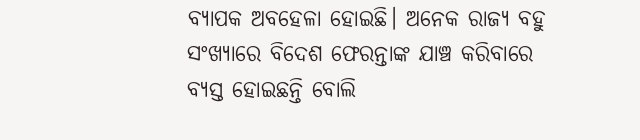ବ୍ୟାପକ ଅବହେଳା ହୋଇଛି। ଅନେକ ରାଜ୍ୟ ବହୁ ସଂଖ୍ୟାରେ ବିଦେଶ ଫେରନ୍ତାଙ୍କ ଯାଞ୍ଚ କରିବାରେ ବ୍ୟସ୍ତ ହୋଇଛନ୍ତି ବୋଲି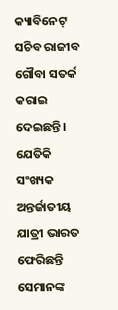କ୍ୟାବିନେଟ୍‌ ସଚିବ ରାଜୀବ ଗୌବା ସତର୍କ କରାଇ ଦେଇଛନ୍ତି। ଯେତିକି ସଂଖ୍ୟକ ଅନ୍ତର୍ଜାତୀୟ ଯାତ୍ରୀ ଭାରତ ଫେରିଛନ୍ତି ସେମାନଙ୍କ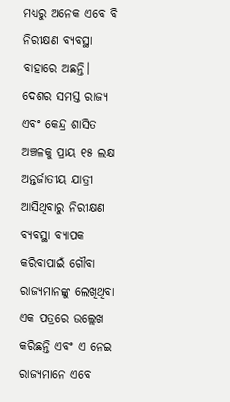ମଧ୍ୟରୁ ଅନେକ ଏବେ ବି ନିରୀକ୍ଷଣ ବ୍ୟବସ୍ଥା ବାହାରେ ଅଛନ୍ତି। ଦେଶର ସମସ୍ତ ରାଜ୍ୟ ଏବଂ କେନ୍ଦ୍ର ଶାସିତ ଅଞ୍ଚଳକୁ ପ୍ରାୟ ୧୫ ଲକ୍ଷ ଅନ୍ତର୍ଜାତୀୟ ଯାତ୍ରୀ ଆସିଥିବାରୁ ନିରୀକ୍ଷଣ ବ୍ୟବସ୍ଥା ବ୍ୟାପକ କରିବାପାଇଁ ଗୌବା ରାଜ୍ୟମାନଙ୍କୁ ଲେଖିଥିବା ଏକ ପତ୍ରରେ ଉଲ୍ଲେଖ କରିଛନ୍ତି ଏବଂ ଏ ନେଇ ରାଜ୍ୟମାନେ ଏବେ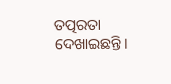ତତ୍ପରତା ଦେଖାଇଛନ୍ତି।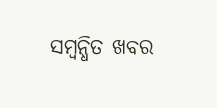ସମ୍ବନ୍ଧିତ ଖବର